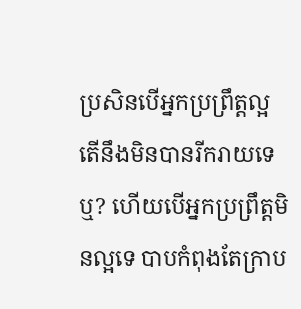ប្រសិនបើអ្នកប្រព្រឹត្តល្អ តើនឹងមិនបានរីករាយទេឬ? ហើយបើអ្នកប្រព្រឹត្តមិនល្អទេ បាបកំពុងតែក្រាប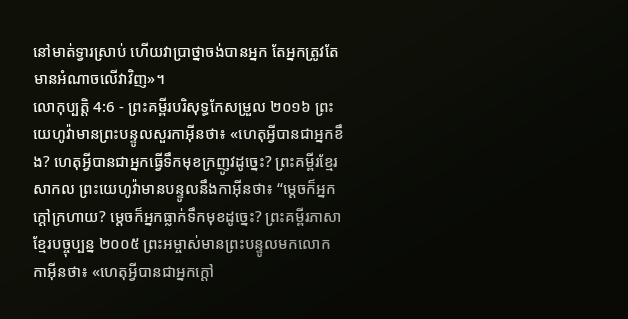នៅមាត់ទ្វារស្រាប់ ហើយវាប្រាថ្នាចង់បានអ្នក តែអ្នកត្រូវតែមានអំណាចលើវាវិញ»។
លោកុប្បត្តិ 4:6 - ព្រះគម្ពីរបរិសុទ្ធកែសម្រួល ២០១៦ ព្រះយេហូវ៉ាមានព្រះបន្ទូលសួរកាអ៊ីនថា៖ «ហេតុអ្វីបានជាអ្នកខឹង? ហេតុអ្វីបានជាអ្នកធ្វើទឹកមុខក្រញូវដូច្នេះ? ព្រះគម្ពីរខ្មែរសាកល ព្រះយេហូវ៉ាមានបន្ទូលនឹងកាអ៊ីនថា៖ “ម្ដេចក៏អ្នកក្ដៅក្រហាយ? ម្ដេចក៏អ្នកធ្លាក់ទឹកមុខដូច្នេះ? ព្រះគម្ពីរភាសាខ្មែរបច្ចុប្បន្ន ២០០៥ ព្រះអម្ចាស់មានព្រះបន្ទូលមកលោកកាអ៊ីនថា៖ «ហេតុអ្វីបានជាអ្នកក្ដៅ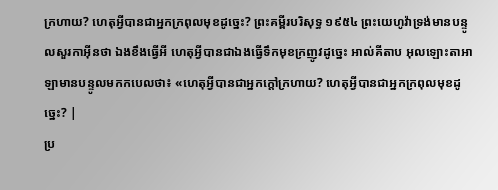ក្រហាយ? ហេតុអ្វីបានជាអ្នកក្រពុលមុខដូច្នេះ? ព្រះគម្ពីរបរិសុទ្ធ ១៩៥៤ ព្រះយេហូវ៉ាទ្រង់មានបន្ទូលសួរកាអ៊ីនថា ឯងខឹងធ្វើអី ហេតុអ្វីបានជាឯងធ្វើទឹកមុខក្រញូវដូច្នេះ អាល់គីតាប អុលឡោះតាអាឡាមានបន្ទូលមកកបេលថា៖ «ហេតុអ្វីបានជាអ្នកក្តៅក្រហាយ? ហេតុអ្វីបានជាអ្នកក្រពុលមុខដូច្នេះ? |
ប្រ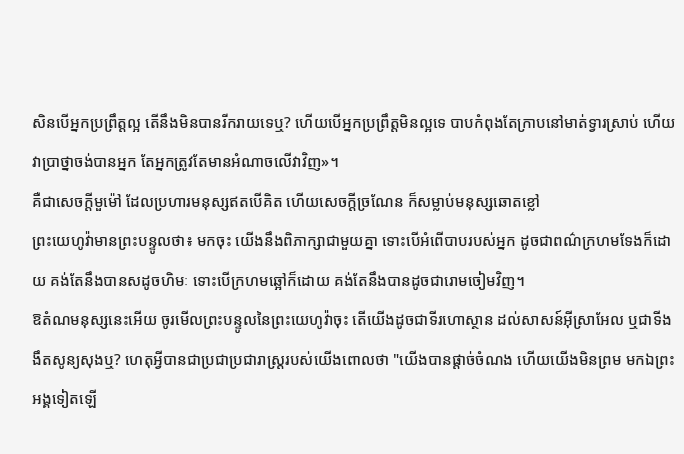សិនបើអ្នកប្រព្រឹត្តល្អ តើនឹងមិនបានរីករាយទេឬ? ហើយបើអ្នកប្រព្រឹត្តមិនល្អទេ បាបកំពុងតែក្រាបនៅមាត់ទ្វារស្រាប់ ហើយវាប្រាថ្នាចង់បានអ្នក តែអ្នកត្រូវតែមានអំណាចលើវាវិញ»។
គឺជាសេចក្ដីមួម៉ៅ ដែលប្រហារមនុស្សឥតបើគិត ហើយសេចក្ដីច្រណែន ក៏សម្លាប់មនុស្សឆោតខ្លៅ
ព្រះយេហូវ៉ាមានព្រះបន្ទូលថា៖ មកចុះ យើងនឹងពិភាក្សាជាមួយគ្នា ទោះបើអំពើបាបរបស់អ្នក ដូចជាពណ៌ក្រហមទែងក៏ដោយ គង់តែនឹងបានសដូចហិមៈ ទោះបើក្រហមឆ្អៅក៏ដោយ គង់តែនឹងបានដូចជារោមចៀមវិញ។
ឱតំណមនុស្សនេះអើយ ចូរមើលព្រះបន្ទូលនៃព្រះយេហូវ៉ាចុះ តើយើងដូចជាទីរហោស្ថាន ដល់សាសន៍អ៊ីស្រាអែល ឬជាទីងងឹតសូន្យសុងឬ? ហេតុអ្វីបានជាប្រជាប្រជារាស្ត្ររបស់យើងពោលថា "យើងបានផ្តាច់ចំណង ហើយយើងមិនព្រម មកឯព្រះអង្គទៀតឡើ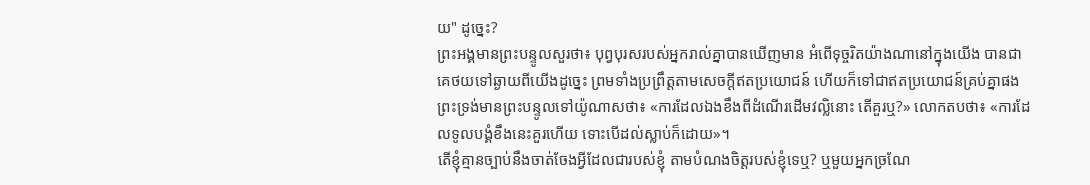យ" ដូច្នេះ?
ព្រះអង្គមានព្រះបន្ទូលសួរថា៖ បុព្វបុរសរបស់អ្នករាល់គ្នាបានឃើញមាន អំពើទុច្ចរិតយ៉ាងណានៅក្នុងយើង បានជាគេថយទៅឆ្ងាយពីយើងដូច្នេះ ព្រមទាំងប្រព្រឹត្តតាមសេចក្ដីឥតប្រយោជន៍ ហើយក៏ទៅជាឥតប្រយោជន៍គ្រប់គ្នាផង
ព្រះទ្រង់មានព្រះបន្ទូលទៅយ៉ូណាសថា៖ «ការដែលឯងខឹងពីដំណើរដើមវល្លិនោះ តើគួរឬ?» លោកតបថា៖ «ការដែលទូលបង្គំខឹងនេះគួរហើយ ទោះបើដល់ស្លាប់ក៏ដោយ»។
តើខ្ញុំគ្មានច្បាប់នឹងចាត់ចែងអ្វីដែលជារបស់ខ្ញុំ តាមបំណងចិត្តរបស់ខ្ញុំទេឬ? ឬមួយអ្នកច្រណែ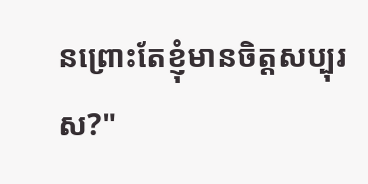នព្រោះតែខ្ញុំមានចិត្តសប្បុរស?"